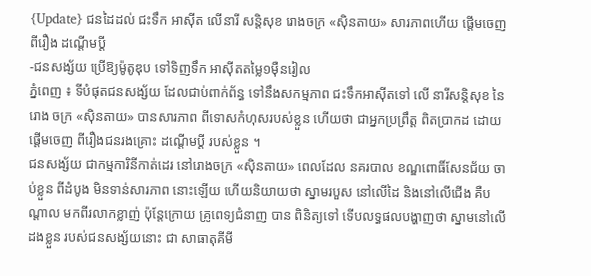{Update} ជនដៃដល់ ជះទឹក អាស៊ីត លើនារី សន្ដិសុខ រោងចក្រ «ស៊ិនតាយ» សារភាពហើយ ផ្ដើមចេញ ពីរឿង ដណ្ដើមប្ដី
-ជនសង្ស័យ ប្រើឱ្យម៉ូតូឌុប ទៅទិញទឹក អាស៊ីតតម្លៃ១ម៉ឺនរៀល
ភ្នំពេញ ៖ ទីបំផុតជនសង្ស័យ ដែលជាប់ពាក់ព័ន្ធ ទៅនឹងសកម្មភាព ជះទឹកអាស៊ីតទៅ លើ នារីសន្ដិសុខ នៃរោង ចក្រ «ស៊ិនតាយ» បានសារភាព ពីទោសកំហុសរបស់ខ្លួន ហើយថា ជាអ្នកប្រព្រឹត្ដ ពិតប្រាកដ ដោយផ្ដើមចេញ ពីរឿងជនរងគ្រោះ ដណ្ដើមប្ដី របស់ខ្លួន ។
ជនសង្ស័យ ជាកម្មការិនីកាត់ដេរ នៅរោងចក្រ «ស៊ិនតាយ» ពេលដែល នគរបាល ខណ្ឌពោធិ៍សែនជ័យ ចាប់ខ្លួន ពីដំបូង មិនទាន់សារភាព នោះឡើយ ហើយនិយាយថា ស្នាមរបួស នៅលើដៃ និងនៅលើជើង គឺបណ្ដាល មកពីរលាកខ្លាញ់ ប៉ុន្ដែក្រោយ គ្រូពេទ្យជំនាញ បាន ពិនិត្យទៅ ទើបលទ្ធផលបង្ហាញថា ស្នាមនៅលើដងខ្លួន របស់ជនសង្ស័យនោះ ជា សាធាតុគីមី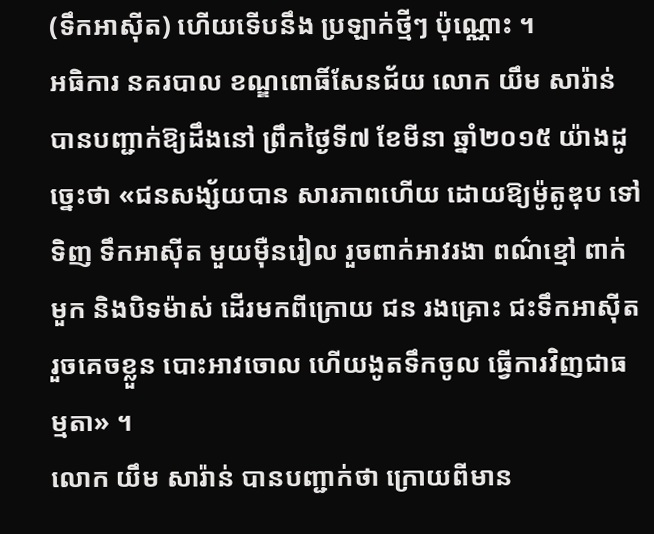(ទឹកអាស៊ីត) ហើយទើបនឹង ប្រឡាក់ថ្មីៗ ប៉ុណ្ណោះ ។
អធិការ នគរបាល ខណ្ឌពោធិ៍សែនជ័យ លោក យឹម សារ៉ាន់ បានបញ្ជាក់ឱ្យដឹងនៅ ព្រឹកថ្ងៃទី៧ ខែមីនា ឆ្នាំ២០១៥ យ៉ាងដូច្នេះថា «ជនសង្ស័យបាន សារភាពហើយ ដោយឱ្យម៉ូតូឌុប ទៅទិញ ទឹកអាស៊ីត មួយម៉ឺនរៀល រួចពាក់អាវរងា ពណ៌ខ្មៅ ពាក់មួក និងបិទម៉ាស់ ដើរមកពីក្រោយ ជន រងគ្រោះ ជះទឹកអាស៊ីត រួចគេចខ្លួន បោះអាវចោល ហើយងូតទឹកចូល ធ្វើការវិញជាធម្មតា» ។
លោក យឹម សារ៉ាន់ បានបញ្ជាក់ថា ក្រោយពីមាន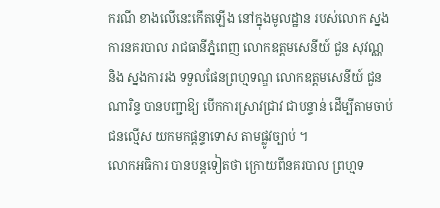ករណី ខាងលើនេះកើតឡើង នៅក្នុងមូលដ្ឋាន របស់លោក ស្នងការនគរបាល រាជធានីភ្នំពេញ លោកឧត្ដមសេនីយ៍ ជួន សុវណ្ណ និង ស្នងការរង ទទួលផែនព្រហ្មទណ្ឌ លោកឧត្ដមសេនីយ៍ ជួន ណារិន្ទ បានបញ្ជាឱ្យ បើកការស្រាវជ្រាវ ជាបន្ទាន់ ដើម្បីតាមចាប់ជនល្មើស យកមកផ្ដន្ទាទោស តាមផ្លូវច្បាប់ ។
លោកអធិការ បានបន្ដទៀតថា ក្រោយពីនគរបាល ព្រហ្មទ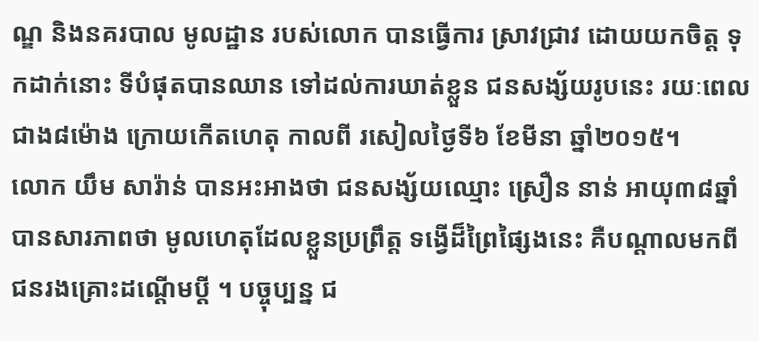ណ្ឌ និងនគរបាល មូលដ្ឋាន របស់លោក បានធ្វើការ ស្រាវជ្រាវ ដោយយកចិត្ដ ទុកដាក់នោះ ទីបំផុតបានឈាន ទៅដល់ការឃាត់ខ្លួន ជនសង្ស័យរូបនេះ រយៈពេលជាង៨ម៉ោង ក្រោយកើតហេតុ កាលពី រសៀលថ្ងៃទី៦ ខែមីនា ឆ្នាំ២០១៥។
លោក យឹម សារ៉ាន់ បានអះអាងថា ជនសង្ស័យឈ្មោះ ស្រឿន នាន់ អាយុ៣៨ឆ្នាំ បានសារភាពថា មូលហេតុដែលខ្លួនប្រព្រឹត្ដ ទង្វើដ៏ព្រៃផ្សៃងនេះ គឺបណ្ដាលមកពី ជនរងគ្រោះដណ្ដើមប្ដី ។ បច្ចុប្បន្ន ជ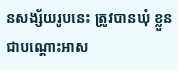នសង្ស័យរូបនេះ ត្រូវបានឃុំ ខ្លួនជាបណ្ដោះអាស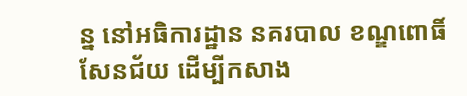ន្ន នៅអធិការដ្ឋាន នគរបាល ខណ្ឌពោធិ៍សែនជ័យ ដើម្បីកសាង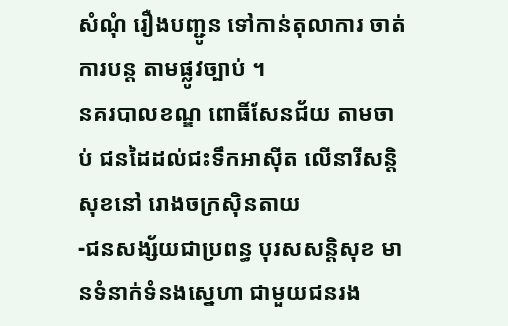សំណុំ រឿងបញ្ជូន ទៅកាន់តុលាការ ចាត់ការបន្ដ តាមផ្លូវច្បាប់ ។
នគរបាលខណ្ឌ ពោធិ៍សែនជ័យ តាមចាប់ ជនដៃដល់ជះទឹកអាស៊ីត លើនារីសន្ដិសុខនៅ រោងចក្រស៊ិនតាយ
-ជនសង្ស័យជាប្រពន្ធ បុរសសន្ដិសុខ មានទំនាក់ទំនងស្នេហា ជាមួយជនរង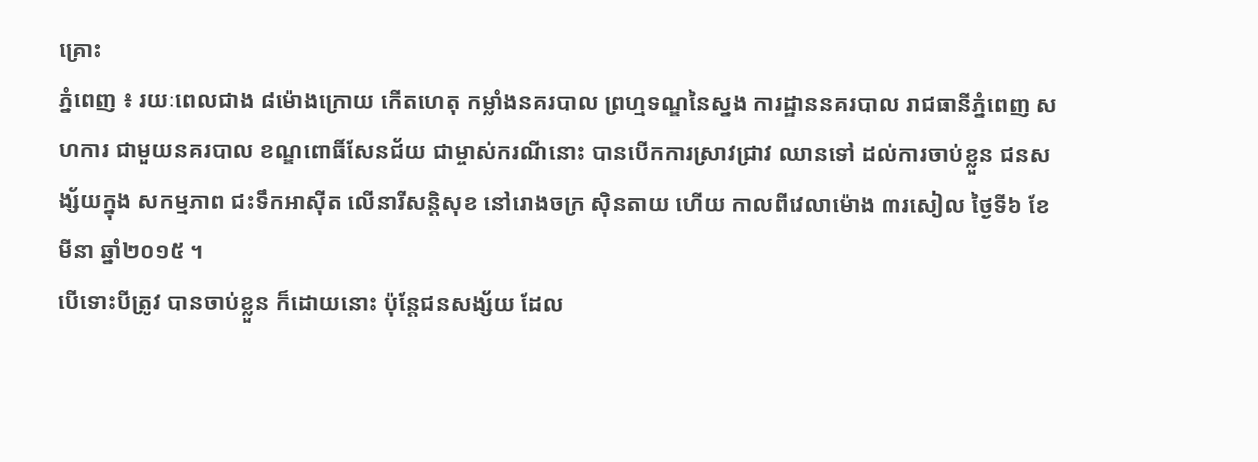គ្រោះ
ភ្នំពេញ ៖ រយៈពេលជាង ៨ម៉ោងក្រោយ កើតហេតុ កម្លាំងនគរបាល ព្រហ្មទណ្ឌនៃស្នង ការដ្ឋាននគរបាល រាជធានីភ្នំពេញ សហការ ជាមួយនគរបាល ខណ្ឌពោធិ៍សែនជ័យ ជាម្ចាស់ករណីនោះ បានបើកការស្រាវជ្រាវ ឈានទៅ ដល់ការចាប់ខ្លួន ជនសង្ស័យក្នុង សកម្មភាព ជះទឹកអាស៊ីត លើនារីសន្ដិសុខ នៅរោងចក្រ ស៊ិនតាយ ហើយ កាលពីវេលាម៉ោង ៣រសៀល ថ្ងៃទី៦ ខែមីនា ឆ្នាំ២០១៥ ។
បើទោះបីត្រូវ បានចាប់ខ្លួន ក៏ដោយនោះ ប៉ុន្ដែជនសង្ស័យ ដែល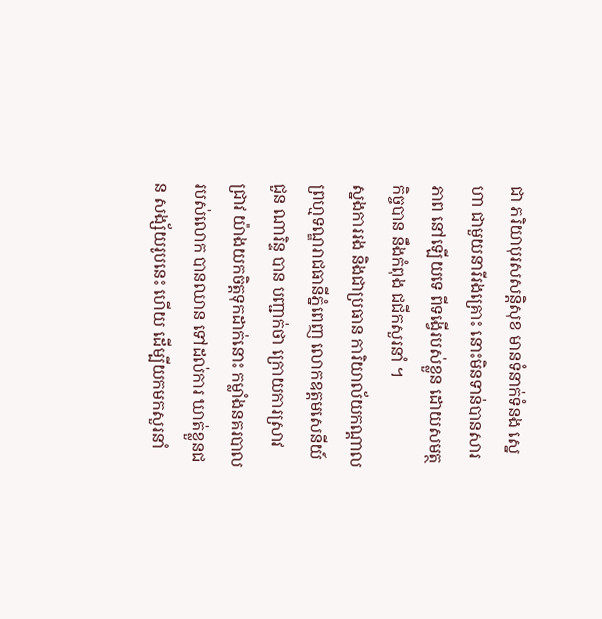ជា ភរិយាបុរសសន្ដិសុខ មានទំនាក់ទំនង ស្នេហា ជាមួយនារីរងគ្រោះ នោះមិនទាន់បានសារភាព នៅឡើយទេ ពីទង្វើរបស់ខ្លួន ដោយសមត្ថកិច្ចបាន នឹងកំពុង ជជីកសួរនាំ ។
ស្នងការរង និងជាប្រធាន ការិយាល័យកណ្ដាល ព្រហ្មទណ្ឌរាជធានីភ្នំពេញ លោកឧត្ដមសេនីយ៍ ជួន ណារិន្ទ បាន បញ្ជាក់ថា ក្រោយការស្រាវជ្រាវ យ៉ាងយកចិត្ដទុកដាក់នោះ កម្លាំងនគរបាល របស់លោក បានឈាន ទៅដល់ការ ឃាត់ខ្លួនជន សង្ស័យរូបនេះ ហើយ ដើម្បីយកមកសួរនាំ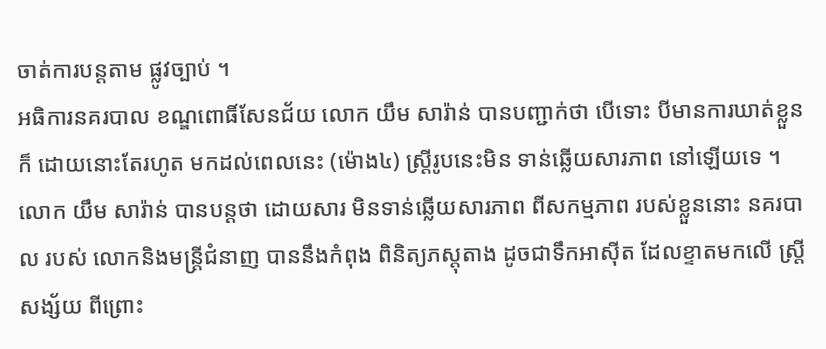ចាត់ការបន្ដតាម ផ្លូវច្បាប់ ។
អធិការនគរបាល ខណ្ឌពោធិ៍សែនជ័យ លោក យឹម សារ៉ាន់ បានបញ្ជាក់ថា បើទោះ បីមានការឃាត់ខ្លួនក៏ ដោយនោះតែរហូត មកដល់ពេលនេះ (ម៉ោង៤) ស្ដ្រីរូបនេះមិន ទាន់ឆ្លើយសារភាព នៅឡើយទេ ។
លោក យឹម សារ៉ាន់ បានបន្ដថា ដោយសារ មិនទាន់ឆ្លើយសារភាព ពីសកម្មភាព របស់ខ្លួននោះ នគរបាល របស់ លោកនិងមន្ដ្រីជំនាញ បាននឹងកំពុង ពិនិត្យភស្ដុតាង ដូចជាទឹកអាស៊ីត ដែលខ្ទាតមកលើ ស្ដ្រីសង្ស័យ ពីព្រោះ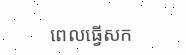ពេលធ្វើសក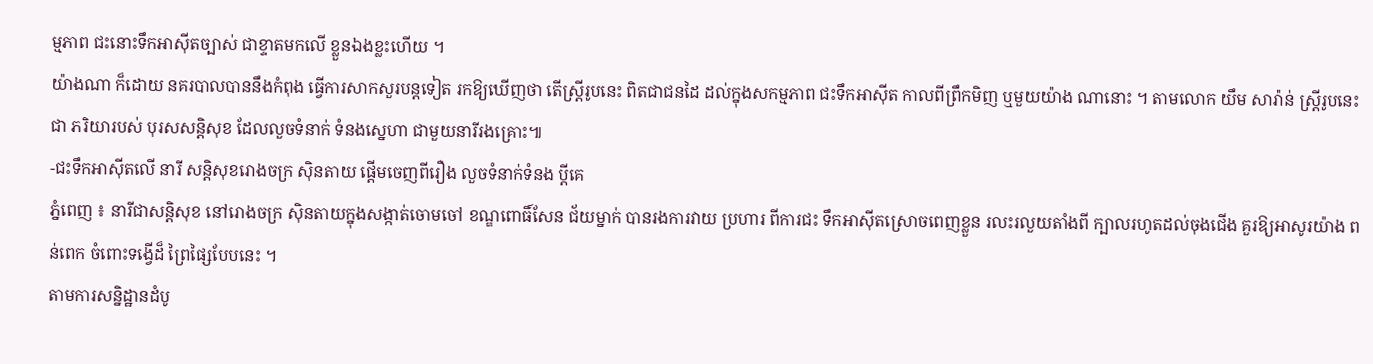ម្មភាព ជះនោះទឹកអាស៊ីតច្បាស់ ជាខ្ទាតមកលើ ខ្លួនឯងខ្លះហើយ ។
យ៉ាងណា ក៏ដោយ នគរបាលបាននឹងកំពុង ធ្វើការសាកសួរបន្ដទៀត រកឱ្យឃើញថា តើស្ដ្រីរូបនេះ ពិតជាជនដៃ ដល់ក្នុងសកម្មភាព ជះទឹកអាស៊ីត កាលពីព្រឹកមិញ ឬមួយយ៉ាង ណានោះ ។ តាមលោក យឹម សារ៉ាន់ ស្ដ្រីរូបនេះជា ភរិយារបស់ បុរសសន្ដិសុខ ដែលលួចទំនាក់ ទំនងស្នេហា ជាមួយនារីរងគ្រោះ៕
-ជះទឹកអាស៊ីតលើ នារី សន្ដិសុខរោងចក្រ ស៊ិនតាយ ផ្ដើមចេញពីរឿង លួចទំនាក់ទំនង ប្ដីគេ
ភ្នំពេញ ៖ នារីជាសន្ដិសុខ នៅរោងចក្រ ស៊ិនតាយក្នុងសង្កាត់ចោមចៅ ខណ្ឌពោធិ៍សែន ជ័យម្នាក់ បានរងការវាយ ប្រហារ ពីការជះ ទឹកអាស៊ីតស្រោចពេញខ្លួន រលះរលួយតាំងពី ក្បាលរហូតដល់ចុងជើង គួរឱ្យអាសូរយ៉ាង ពន់ពេក ចំពោះទង្វើដ៏ ព្រៃផ្សៃបែបនេះ ។
តាមការសន្និដ្ឋានដំបូ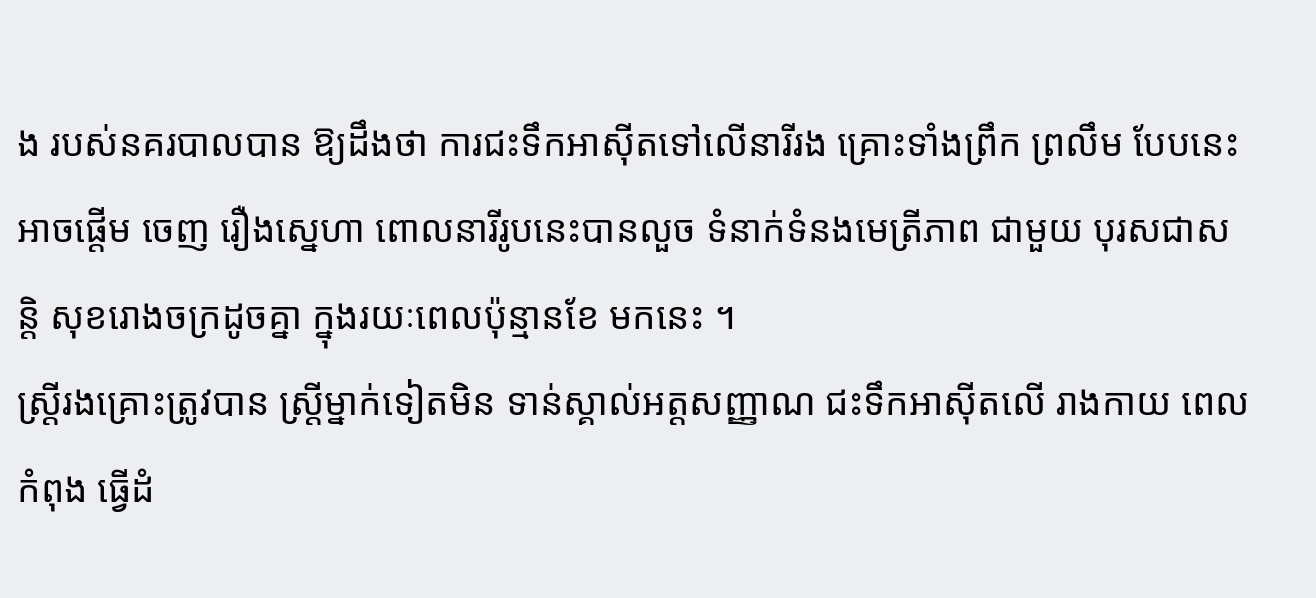ង របស់នគរបាលបាន ឱ្យដឹងថា ការជះទឹកអាស៊ីតទៅលើនារីរង គ្រោះទាំងព្រឹក ព្រលឹម បែបនេះ អាចផ្ដើម ចេញ រឿងស្នេហា ពោលនារីរូបនេះបានលួច ទំនាក់ទំនងមេត្រីភាព ជាមួយ បុរសជាសន្ដិ សុខរោងចក្រដូចគ្នា ក្នុងរយៈពេលប៉ុន្មានខែ មកនេះ ។
ស្ដ្រីរងគ្រោះត្រូវបាន ស្ដ្រីម្នាក់ទៀតមិន ទាន់ស្គាល់អត្ដសញ្ញាណ ជះទឹកអាស៊ីតលើ រាងកាយ ពេលកំពុង ធ្វើដំ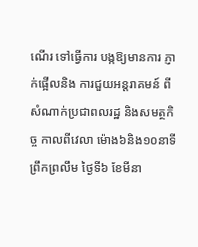ណើរ ទៅធ្វើការ បង្កឱ្យមានការ ភ្ញាក់ផ្អើលនិង ការជួយអន្ដរាគមន៍ ពីសំណាក់ប្រជាពលរដ្ឋ និងសមត្ថកិច្ច កាលពីវេលា ម៉ោង៦និង១០នាទី ព្រឹកព្រលឹម ថ្ងៃទី៦ ខែមីនា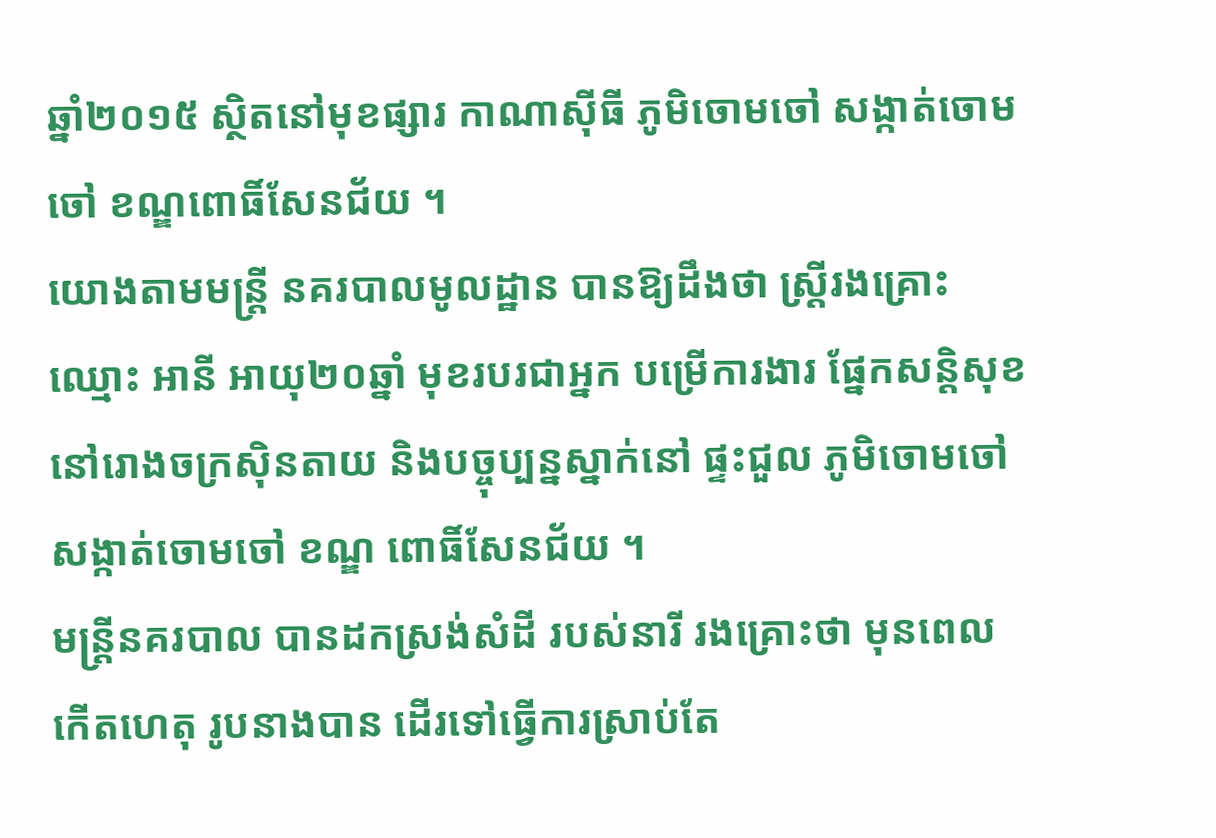ឆ្នាំ២០១៥ ស្ថិតនៅមុខផ្សារ កាណាស៊ីធី ភូមិចោមចៅ សង្កាត់ចោមចៅ ខណ្ឌពោធិ៍សែនជ័យ ។
យោងតាមមន្ដ្រី នគរបាលមូលដ្ឋាន បានឱ្យដឹងថា ស្ដ្រីរងគ្រោះឈ្មោះ អានី អាយុ២០ឆ្នាំ មុខរបរជាអ្នក បម្រើការងារ ផ្នែកសន្ដិសុខ នៅរោងចក្រស៊ិនតាយ និងបច្ចុប្បន្នស្នាក់នៅ ផ្ទះជួល ភូមិចោមចៅ សង្កាត់ចោមចៅ ខណ្ឌ ពោធិ៍សែនជ័យ ។
មន្ដ្រីនគរបាល បានដកស្រង់សំដី របស់នារី រងគ្រោះថា មុនពេលកើតហេតុ រូបនាងបាន ដើរទៅធ្វើការស្រាប់តែ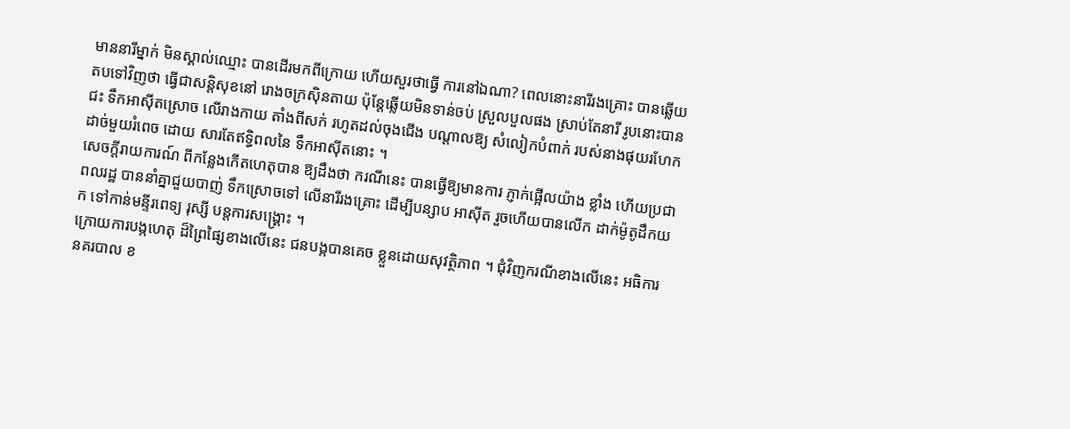មាននារីម្នាក់ មិនស្គាល់ឈ្មោះ បានដើរមកពីក្រោយ ហើយសួរថាធ្វើ ការនៅឯណា? ពេលនោះនារីរងគ្រោះ បានឆ្លើយតបទៅវិញថា ធ្វើជាសន្ដិសុខនៅ រោងចក្រស៊ិនតាយ ប៉ុន្ដែឆ្លើយមិនទាន់ចប់ ស្រួលបួលផង ស្រាប់តែនារី រូបនោះបានជះ ទឹកអាស៊ីតស្រោច លើរាងកាយ តាំងពីសក់ រហូតដល់ចុងជើង បណ្ដាលឱ្យ សំលៀកបំពាក់ របស់នាងផុយរហែក ដាច់មួយរំពេច ដោយ សារតែឥទ្ធិពលនៃ ទឹកអាស៊ីតនោះ ។
សេចក្ដីរាយការណ៍ ពីកន្លែងកើតហេតុបាន ឱ្យដឹងថា ករណីនេះ បានធ្វើឱ្យមានការ ភ្ញាក់ផ្អើលយ៉ាង ខ្លាំង ហើយប្រជាពលរដ្ឋ បាននាំគ្នាជួយបាញ់ ទឹកស្រោចទៅ លើនារីរងគ្រោះ ដើម្បីបន្សាប អាស៊ីត រួចហើយបានលើក ដាក់ម៉ូតូដឹកយក ទៅកាន់មន្ទីរពេទ្យ រុស្សី បន្ដការសង្គ្រោះ ។
ក្រោយការបង្កហេតុ ដ៏ព្រៃផ្សៃខាងលើនេះ ជនបង្កបានគេច ខ្លួនដោយសុវត្ថិភាព ។ ជុំវិញករណីខាងលើនេះ អធិការនគរបាល ខ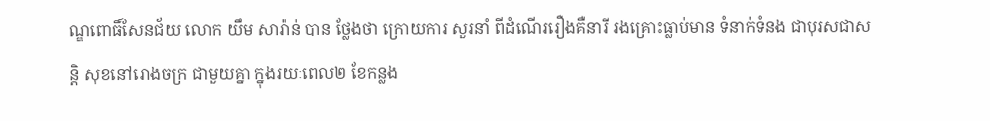ណ្ឌពោធិ៍សែនជ័យ លោក យឹម សារ៉ាន់ បាន ថ្លែងថា ក្រោយការ សួរនាំ ពីដំណើររឿងគឺនារី រងគ្រោះធ្លាប់មាន ទំនាក់ទំនង ជាបុរសជាសន្ដិ សុខនៅរោងចក្រ ជាមួយគ្នា ក្នុងរយៈពេល២ ខែកន្លង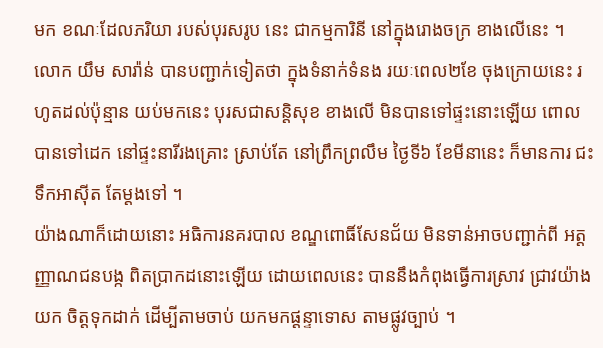មក ខណៈដែលភរិយា របស់បុរសរូប នេះ ជាកម្មការិនី នៅក្នុងរោងចក្រ ខាងលើនេះ ។
លោក យឹម សារ៉ាន់ បានបញ្ជាក់ទៀតថា ក្នុងទំនាក់ទំនង រយៈពេល២ខែ ចុងក្រោយនេះ រហូតដល់ប៉ុន្មាន យប់មកនេះ បុរសជាសន្ដិសុខ ខាងលើ មិនបានទៅផ្ទះនោះឡើយ ពោលបានទៅដេក នៅផ្ទះនារីរងគ្រោះ ស្រាប់តែ នៅព្រឹកព្រលឹម ថ្ងៃទី៦ ខែមីនានេះ ក៏មានការ ជះទឹកអាស៊ីត តែម្ដងទៅ ។
យ៉ាងណាក៏ដោយនោះ អធិការនគរបាល ខណ្ឌពោធិ៍សែនជ័យ មិនទាន់អាចបញ្ជាក់ពី អត្ដញ្ញាណជនបង្ក ពិតប្រាកដនោះឡើយ ដោយពេលនេះ បាននឹងកំពុងធ្វើការស្រាវ ជ្រាវយ៉ាងយក ចិត្ដទុកដាក់ ដើម្បីតាមចាប់ យកមកផ្ដន្ទាទោស តាមផ្លូវច្បាប់ ។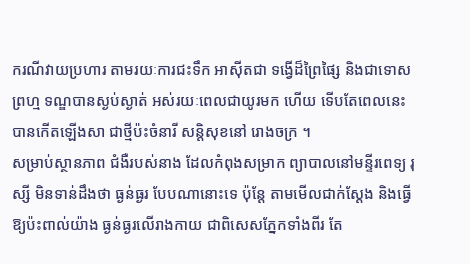ករណីវាយប្រហារ តាមរយៈការជះទឹក អាស៊ីតជា ទង្វើដ៏ព្រៃផ្សៃ និងជាទោសព្រហ្ម ទណ្ឌបានស្ងប់ស្ងាត់ អស់រយៈពេលជាយូរមក ហើយ ទើបតែពេលនេះ បានកើតឡើងសា ជាថ្មីប៉ះចំនារី សន្ដិសុខនៅ រោងចក្រ ។
សម្រាប់ស្ថានភាព ជំងឺរបស់នាង ដែលកំពុងសម្រាក ព្យាបាលនៅមន្ទីរពេទ្យ រុស្សី មិនទាន់ដឹងថា ធ្ងន់ធ្ងរ បែបណានោះទេ ប៉ុន្ដែ តាមមើលជាក់ស្ដែង និងធ្វើឱ្យប៉ះពាល់យ៉ាង ធ្ងន់ធ្ងរលើរាងកាយ ជាពិសេសភ្នែកទាំងពីរ តែ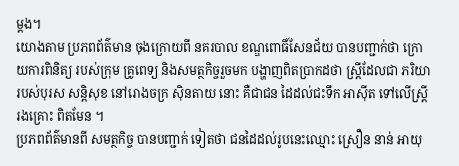ម្ដង។
យោងតាម ប្រភពព័ត៌មាន ចុងក្រោយពី នគរបាល ខណ្ឌពោធិ៍សែនជ័យ បានបញ្ជាក់ថា ក្រោយការពិនិត្យ របស់ក្រុម គ្រូពេទ្យ និងសមត្ថកិច្ចរួចមក បង្ហាញពិតប្រាកដថា ស្ដ្រីដែលជា ភរិយារបស់បុរស សន្ដិសុខ នៅរោងចក្រ ស៊ិនតាយ នោះ គឺជាជន ដៃដល់ជះទឹក អាស៊ីត ទៅលើស្ដ្រីរងគ្រោះ ពិតមែន ។
ប្រភពព័ត៌មានពី សមត្ថកិច្ច បានបញ្ជាក់ ទៀតថា ជនដៃដល់រូបនេះឈ្មោះ ស្រឿន នាន់ អាយុ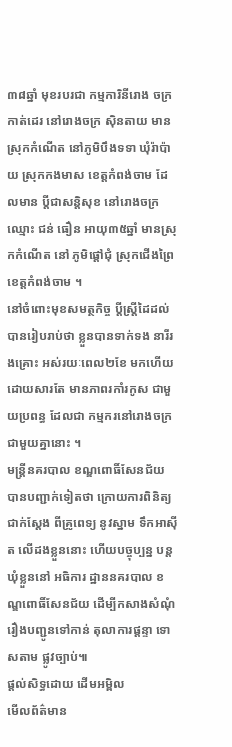៣៨ឆ្នាំ មុខរបរជា កម្មការិនីរោង ចក្រកាត់ដេរ នៅរោងចក្រ ស៊ិនតាយ មានស្រុកកំណើត នៅភូមិបឹងទទា ឃុំរ៉ាប៉ាយ ស្រុកកងមាស ខេត្ដកំពង់ចាម ដែលមាន ប្ដីជាសន្ដិសុខ នៅរោងចក្រ ឈ្មោះ ជន់ ធឿន អាយុ៣៥ឆ្នាំ មានស្រុកកំណើត នៅ ភូមិផ្ដៅជុំ ស្រុកជើងព្រៃ ខេត្ដកំពង់ចាម ។
នៅចំពោះមុខសមត្ថកិច្ច ប្ដីស្ដ្រីដៃដល់ បានរៀបរាប់ថា ខ្លួនបានទាក់ទង នារីរងគ្រោះ អស់រយៈពេល២ខែ មកហើយ ដោយសារតែ មានភាពរកាំរកូស ជាមួយប្រពន្ធ ដែលជា កម្មករនៅរោងចក្រ ជាមួយគ្នានោះ ។
មន្ដ្រីនគរបាល ខណ្ឌពោធិ៍សែនជ័យ បានបញ្ជាក់ទៀតថា ក្រោយការពិនិត្យជាក់ស្ដែង ពីគ្រូពេទ្យ នូវស្នាម ទឹកអាស៊ីត លើដងខ្លួននោះ ហើយបច្ចុប្បន្ន បន្ដឃុំខ្លួននៅ អធិការ ដ្ឋាននគរបាល ខណ្ឌពោធិ៍សែនជ័យ ដើម្បីកសាងសំណុំ រឿងបញ្ជូនទៅកាន់ តុលាការផ្ដន្ទា ទោសតាម ផ្លូវច្បាប់៕
ផ្តល់សិទ្ធដោយ ដើមអម្ពិល
មើលព័ត៌មាន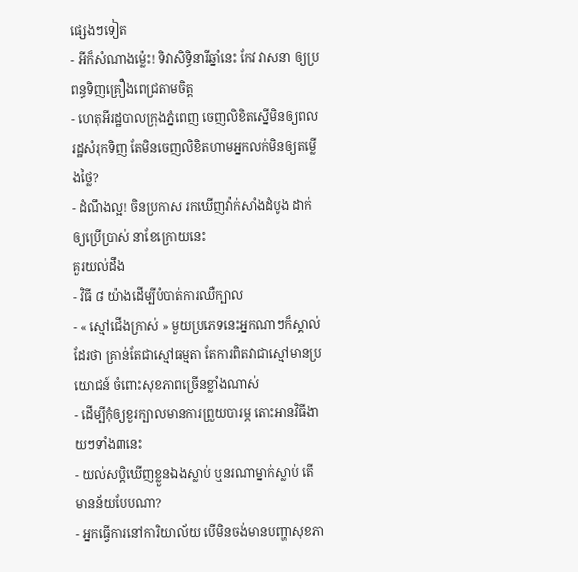ផ្សេងៗទៀត
- អីក៏សំណាងម្ល៉េះ! ទិវាសិទ្ធិនារីឆ្នាំនេះ កែវ វាសនា ឲ្យប្រពន្ធទិញគ្រឿងពេជ្រតាមចិត្ត
- ហេតុអីរដ្ឋបាលក្រុងភ្នំពេញ ចេញលិខិតស្នើមិនឲ្យពលរដ្ឋសំរុកទិញ តែមិនចេញលិខិតហាមអ្នកលក់មិនឲ្យតម្លើងថ្លៃ?
- ដំណឹងល្អ! ចិនប្រកាស រកឃើញវ៉ាក់សាំងដំបូង ដាក់ឲ្យប្រើប្រាស់ នាខែក្រោយនេះ
គួរយល់ដឹង
- វិធី ៨ យ៉ាងដើម្បីបំបាត់ការឈឺក្បាល
- « ស្មៅជើងក្រាស់ » មួយប្រភេទនេះអ្នកណាៗក៏ស្គាល់ដែរថា គ្រាន់តែជាស្មៅធម្មតា តែការពិតវាជាស្មៅមានប្រយោជន៍ ចំពោះសុខភាពច្រើនខ្លាំងណាស់
- ដើម្បីកុំឲ្យខួរក្បាលមានការព្រួយបារម្ភ តោះអានវិធីងាយៗទាំង៣នេះ
- យល់សប្តិឃើញខ្លួនឯងស្លាប់ ឬនរណាម្នាក់ស្លាប់ តើមានន័យបែបណា?
- អ្នកធ្វើការនៅការិយាល័យ បើមិនចង់មានបញ្ហាសុខភា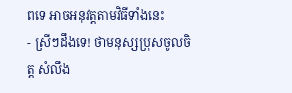ពទេ អាចអនុវត្តតាមវិធីទាំងនេះ
- ស្រីៗដឹងទេ! ថាមនុស្សប្រុសចូលចិត្ត សំលឹង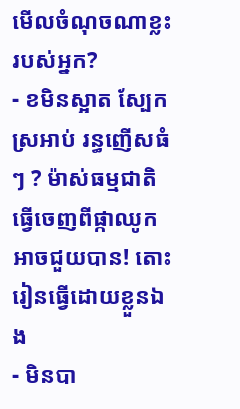មើលចំណុចណាខ្លះរបស់អ្នក?
- ខមិនស្អាត ស្បែកស្រអាប់ រន្ធញើសធំៗ ? ម៉ាស់ធម្មជាតិធ្វើចេញពីផ្កាឈូកអាចជួយបាន! តោះរៀនធ្វើដោយខ្លួនឯង
- មិនបា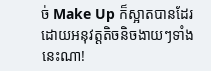ច់ Make Up ក៏ស្អាតបានដែរ ដោយអនុវត្តតិចនិចងាយៗទាំងនេះណា!